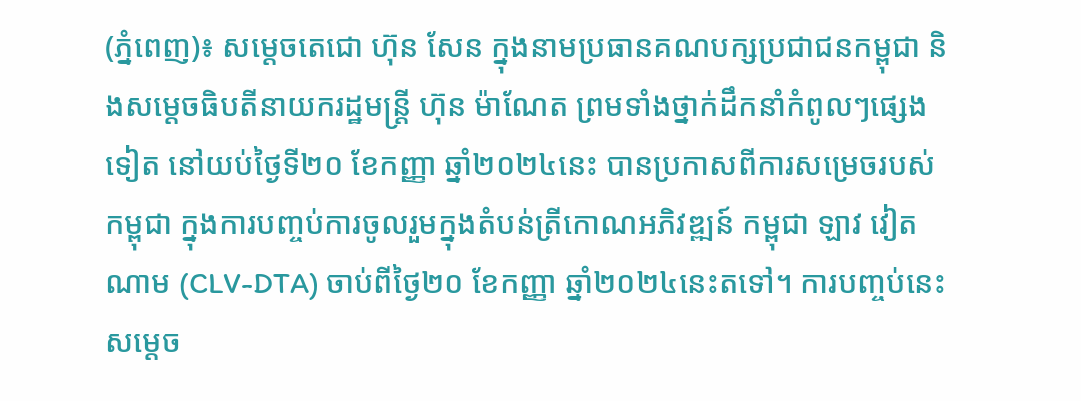(ភ្នំពេញ)៖ សម្តេចតេជោ ហ៊ុន សែន ក្នុងនាមប្រធានគណបក្សប្រជាជនកម្ពុជា និងសម្តេចធិបតីនាយករដ្ឋមន្ត្រី ហ៊ុន ម៉ាណែត ព្រមទាំងថ្នាក់ដឹកនាំកំពូលៗផ្សេងទៀត នៅយប់ថ្ងៃទី២០ ខែកញ្ញា ឆ្នាំ២០២៤នេះ បានប្រកាសពីការសម្រេចរបស់កម្ពុជា ក្នុងការបញ្ចប់ការចូលរួមក្នុងតំបន់ត្រីកោណអភិវឌ្ឍន៍ កម្ពុជា ឡាវ វៀតណាម (CLV-DTA) ចាប់ពីថ្ងៃ២០ ខែកញ្ញា ឆ្នាំ២០២៤នេះតទៅ។ ការបញ្ចប់នេះសម្តេច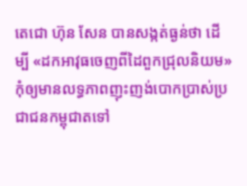តេជោ ហ៊ុន សែន បានសង្កត់ធ្ងន់ថា ដើម្បី «ដកអាវុធចេញពីដៃពួកជ្រុលនិយម» កុំឲ្យមានលទ្ធភាពញុះញង់បោកប្រាស់ប្រជាជនកម្ពុជាតទៅ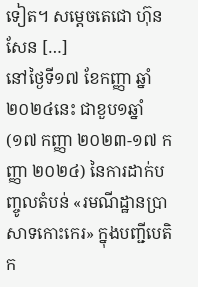ទៀត។ សម្តេចតេជោ ហ៊ុន សែន […]
នៅថ្ងៃទី១៧ ខែកញ្ញា ឆ្នាំ២០២៤នេះ ជាខួប១ឆ្នាំ (១៧ កញ្ញា ២០២៣-១៧ កញ្ញា ២០២៤) នៃការដាក់បញ្ចូលតំបន់ «រមណីដ្ឋានប្រាសាទកោះកេរ» ក្នុងបញ្ជីបេតិក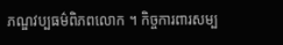ភណ្ឌវប្បធម៌ពិភពលោក ។ កិច្ចការពារសម្ប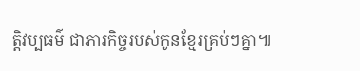ត្តិវប្បធម៌ ជាភារកិច្ចរបស់កូនខ្មែរគ្រប់ៗគ្នា៕